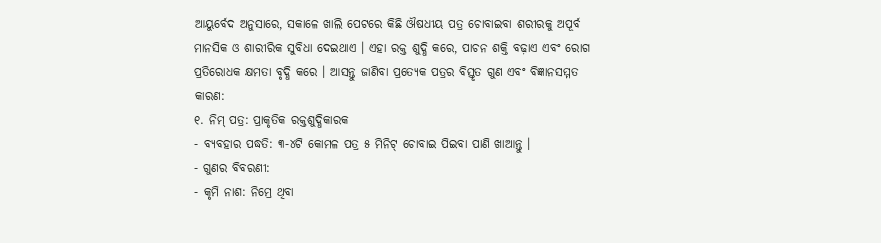ଆୟୁର୍ବେଦ ଅନୁସାରେ, ସକାଳେ ଖାଲି ପେଟରେ କିଛି ଔଷଧୀୟ ପତ୍ର ଚୋବାଇବା ଶରୀରକୁ ଅପୂର୍ବ ମାନସିକ ଓ ଶାରୀରିକ ସୁବିଧା ଦେଇଥାଏ । ଏହା ରକ୍ତ ଶୁଦ୍ଧି କରେ, ପାଚନ ଶକ୍ତି ବଢ଼ାଏ ଏବଂ ରୋଗ ପ୍ରତିରୋଧକ କ୍ଷମତା ବୃଦ୍ଧି କରେ । ଆସନ୍ତୁ ଜାଣିବା ପ୍ରତ୍ୟେକ ପତ୍ରର ବିସ୍ତୃତ ଗୁଣ ଏବଂ ବିଜ୍ଞାନସମ୍ମତ କାରଣ:
୧. ନିମ୍ ପତ୍ର: ପ୍ରାକୃତିକ ରକ୍ତଶୁଦ୍ଧିକାରକ
- ବ୍ୟବହାର ପଦ୍ଧତି: ୩-୪ଟି କୋମଳ ପତ୍ର ୫ ମିନିଟ୍ ଚୋବାଇ ପିଇବା ପାଣି ଖାଆନ୍ତୁ ।
- ଗୁଣର ବିବରଣୀ:
- କୃମି ନାଶ: ନିମ୍ରେ ଥିବା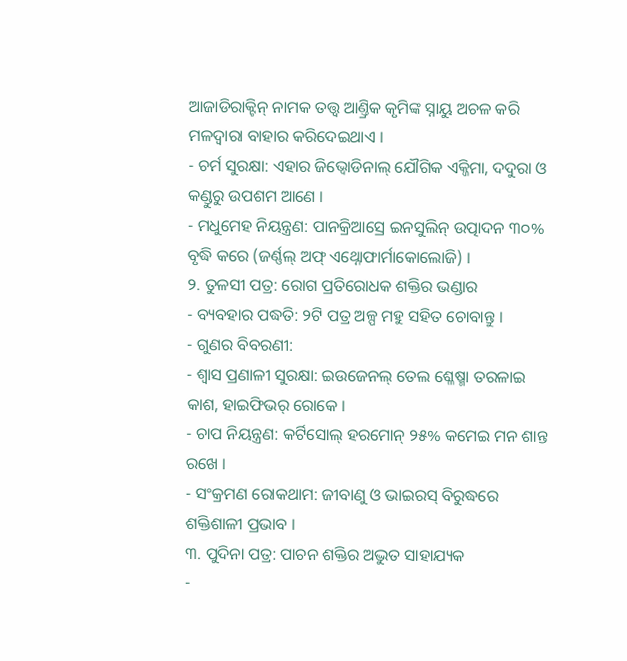ଆଜାଡିରାକ୍ଟିନ୍ ନାମକ ତତ୍ତ୍ୱ ଆଣ୍ତ୍ରିକ କୃମିଙ୍କ ସ୍ନାୟୁ ଅଚଳ କରି ମଳଦ୍ୱାରା ବାହାର କରିଦେଇଥାଏ ।
- ଚର୍ମ ସୁରକ୍ଷା: ଏହାର ଜିଭ୍ବୋଡିନାଲ୍ ଯୌଗିକ ଏକ୍ଜିମା, ଦଦୁରା ଓ କଣ୍ଡୁରୁ ଉପଶମ ଆଣେ ।
- ମଧୁମେହ ନିୟନ୍ତ୍ରଣ: ପାନକ୍ରିଆସ୍ରେ ଇନସୁଲିନ୍ ଉତ୍ପାଦନ ୩୦% ବୃଦ୍ଧି କରେ (ଜର୍ଣ୍ଣଲ୍ ଅଫ୍ ଏଥ୍ନୋଫାର୍ମାକୋଲୋଜି) ।
୨. ତୁଳସୀ ପତ୍ର: ରୋଗ ପ୍ରତିରୋଧକ ଶକ୍ତିର ଭଣ୍ଡାର
- ବ୍ୟବହାର ପଦ୍ଧତି: ୨ଟି ପତ୍ର ଅଳ୍ପ ମହୁ ସହିତ ଚୋବାନ୍ତୁ ।
- ଗୁଣର ବିବରଣୀ:
- ଶ୍ୱାସ ପ୍ରଣାଳୀ ସୁରକ୍ଷା: ଇଉଜେନଲ୍ ତେଲ ଶ୍ଳେଷ୍ମା ତରଳାଇ କାଶ, ହାଇଫିଭର୍ ରୋକେ ।
- ଚାପ ନିୟନ୍ତ୍ରଣ: କର୍ଟିସୋଲ୍ ହରମୋନ୍ ୨୫% କମେଇ ମନ ଶାନ୍ତ ରଖେ ।
- ସଂକ୍ରମଣ ରୋକଥାମ: ଜୀବାଣୁ ଓ ଭାଇରସ୍ ବିରୁଦ୍ଧରେ ଶକ୍ତିଶାଳୀ ପ୍ରଭାବ ।
୩. ପୁଦିନା ପତ୍ର: ପାଚନ ଶକ୍ତିର ଅଦ୍ଭୁତ ସାହାଯ୍ୟକ
-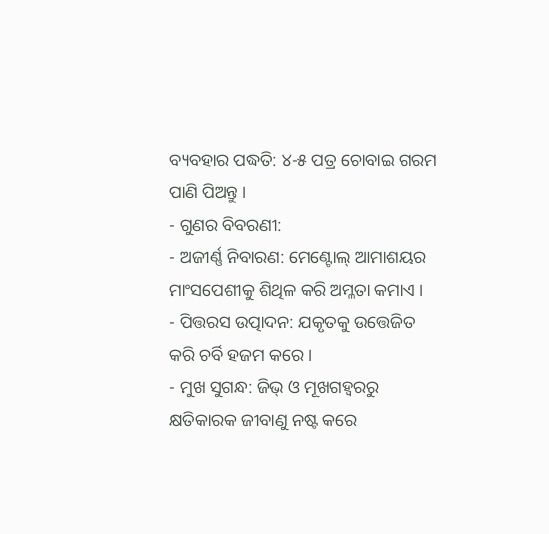ବ୍ୟବହାର ପଦ୍ଧତି: ୪-୫ ପତ୍ର ଚୋବାଇ ଗରମ ପାଣି ପିଅନ୍ତୁ ।
- ଗୁଣର ବିବରଣୀ:
- ଅଜୀର୍ଣ୍ଣ ନିବାରଣ: ମେଣ୍ଟୋଲ୍ ଆମାଶୟର ମାଂସପେଶୀକୁ ଶିଥିଳ କରି ଅମ୍ଳତା କମାଏ ।
- ପିତ୍ତରସ ଉତ୍ପାଦନ: ଯକୃତକୁ ଉତ୍ତେଜିତ କରି ଚର୍ବି ହଜମ କରେ ।
- ମୁଖ ସୁଗନ୍ଧ: ଜିଭ୍ ଓ ମୂଖଗହ୍ୱରରୁ କ୍ଷତିକାରକ ଜୀବାଣୁ ନଷ୍ଟ କରେ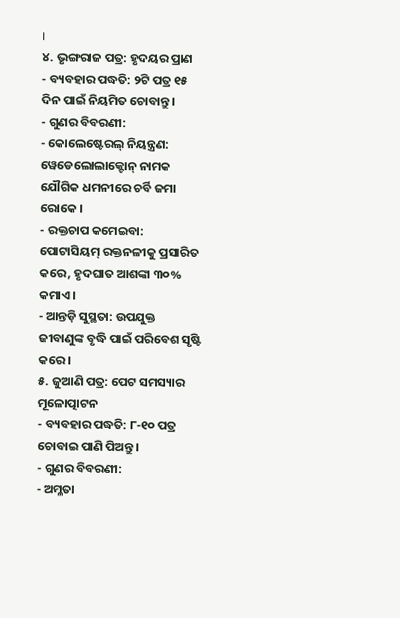।
୪. ଭୃଙ୍ଗରାଜ ପତ୍ର: ହୃଦୟର ପ୍ରାଣ
- ବ୍ୟବହାର ପଦ୍ଧତି: ୨ଟି ପତ୍ର ୧୫ ଦିନ ପାଇଁ ନିୟମିତ ଚୋବାନ୍ତୁ ।
- ଗୁଣର ବିବରଣୀ:
- କୋଲେଷ୍ଟେରଲ୍ ନିୟନ୍ତ୍ରଣ: ୱେଡେଲୋଲାକ୍ଟୋନ୍ ନାମକ ଯୌଗିକ ଧମନୀରେ ଚର୍ବି ଜମା ରୋକେ ।
- ରକ୍ତଚାପ କମେଇବା: ପୋଟାସିୟମ୍ ରକ୍ତନଳୀକୁ ପ୍ରସାରିତ କରେ, ହୃଦଘାତ ଆଶଙ୍କା ୩୦% କମାଏ ।
- ଆନ୍ତଡ଼ି ସୁସ୍ଥତା: ଉପଯୁକ୍ତ ଜୀବାଣୁଙ୍କ ବୃଦ୍ଧି ପାଇଁ ପରିବେଶ ସୃଷ୍ଟି କରେ ।
୫. ଜୁଆଣି ପତ୍ର: ପେଟ ସମସ୍ୟାର ମୂଳୋତ୍ପାଟନ
- ବ୍ୟବହାର ପଦ୍ଧତି: ୮-୧୦ ପତ୍ର ଚୋବାଇ ପାଣି ପିଅନ୍ତୁ ।
- ଗୁଣର ବିବରଣୀ:
- ଅମ୍ଳତା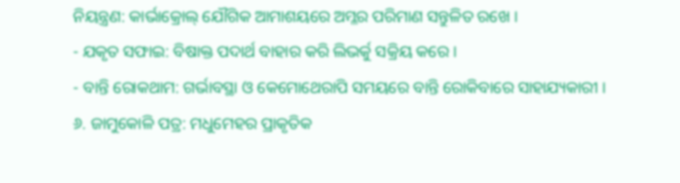ନିୟନ୍ତ୍ରଣ: କାର୍ଭାକ୍ରୋଲ୍ ଯୌଗିକ ଆମାଶୟରେ ଅମ୍ଳର ପରିମାଣ ସନ୍ତୁଳିତ ରଖେ ।
- ଯକୃତ ସଫାଇ: ବିଷାକ୍ତ ପଦାର୍ଥ ବାହାର କରି ଲିଭର୍କୁ ସକ୍ରିୟ କରେ ।
- ବାନ୍ତି ରୋକଥାମ: ଗର୍ଭାବସ୍ଥା ଓ କେମୋଥେରାପି ସମୟରେ ବାନ୍ତି ରୋକିବାରେ ସାହାଯ୍ୟକାରୀ ।
୬. ଜାମୁକୋଳି ପତ୍ର: ମଧୁମେହର ପ୍ରାକୃତିକ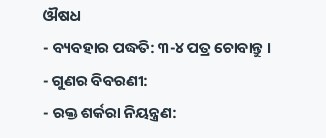ଔଷଧ
- ବ୍ୟବହାର ପଦ୍ଧତି: ୩-୪ ପତ୍ର ଚୋବାନ୍ତୁ ।
- ଗୁଣର ବିବରଣୀ:
- ରକ୍ତ ଶର୍କରା ନିୟନ୍ତ୍ରଣ: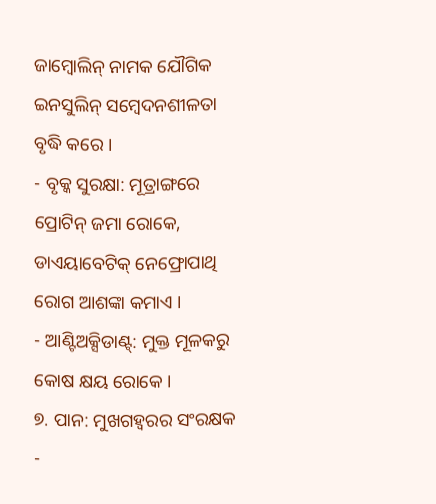ଜାମ୍ବୋଲିନ୍ ନାମକ ଯୌଗିକ ଇନସୁଲିନ୍ ସମ୍ବେଦନଶୀଳତା ବୃଦ୍ଧି କରେ ।
- ବୃକ୍କ ସୁରକ୍ଷା: ମୂତ୍ରାଙ୍ଗରେ ପ୍ରୋଟିନ୍ ଜମା ରୋକେ, ଡାଏୟାବେଟିକ୍ ନେଫ୍ରୋପାଥି ରୋଗ ଆଶଙ୍କା କମାଏ ।
- ଆଣ୍ଟିଅକ୍ସିଡାଣ୍ଟ୍: ମୁକ୍ତ ମୂଳକରୁ କୋଷ କ୍ଷୟ ରୋକେ ।
୭. ପାନ: ମୁଖଗହ୍ୱରର ସଂରକ୍ଷକ
-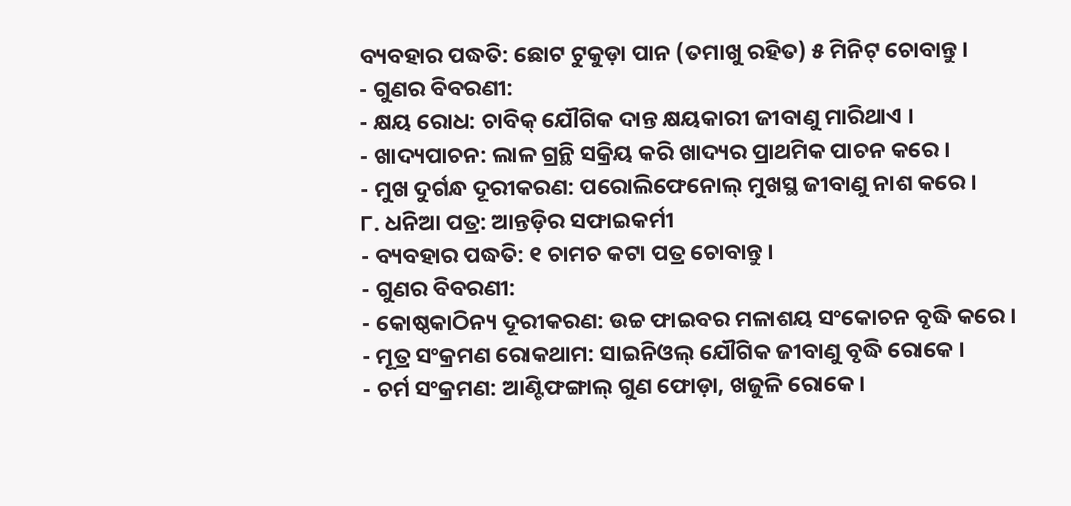ବ୍ୟବହାର ପଦ୍ଧତି: ଛୋଟ ଟୁକୁଡ଼ା ପାନ (ତମାଖୁ ରହିତ) ୫ ମିନିଟ୍ ଚୋବାନ୍ତୁ ।
- ଗୁଣର ବିବରଣୀ:
- କ୍ଷୟ ରୋଧ: ଚାବିକ୍ ଯୌଗିକ ଦାନ୍ତ କ୍ଷୟକାରୀ ଜୀବାଣୁ ମାରିଥାଏ ।
- ଖାଦ୍ୟପାଚନ: ଲାଳ ଗ୍ରନ୍ଥି ସକ୍ରିୟ କରି ଖାଦ୍ୟର ପ୍ରାଥମିକ ପାଚନ କରେ ।
- ମୁଖ ଦୁର୍ଗନ୍ଧ ଦୂରୀକରଣ: ପରୋଲିଫେନୋଲ୍ ମୁଖସ୍ଥ ଜୀବାଣୁ ନାଶ କରେ ।
୮. ଧନିଆ ପତ୍ର: ଆନ୍ତଡ଼ିର ସଫାଇକର୍ମୀ
- ବ୍ୟବହାର ପଦ୍ଧତି: ୧ ଚାମଚ କଟା ପତ୍ର ଚୋବାନ୍ତୁ ।
- ଗୁଣର ବିବରଣୀ:
- କୋଷ୍ଠକାଠିନ୍ୟ ଦୂରୀକରଣ: ଉଚ୍ଚ ଫାଇବର ମଳାଶୟ ସଂକୋଚନ ବୃଦ୍ଧି କରେ ।
- ମୂତ୍ର ସଂକ୍ରମଣ ରୋକଥାମ: ସାଇନିଓଲ୍ ଯୌଗିକ ଜୀବାଣୁ ବୃଦ୍ଧି ରୋକେ ।
- ଚର୍ମ ସଂକ୍ରମଣ: ଆଣ୍ଟିଫଙ୍ଗାଲ୍ ଗୁଣ ଫୋଡ଼ା, ଖଜୁଳି ରୋକେ ।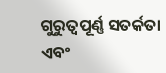ଗୁରୁତ୍ୱପୂର୍ଣ୍ଣ ସତର୍କତା ଏବଂ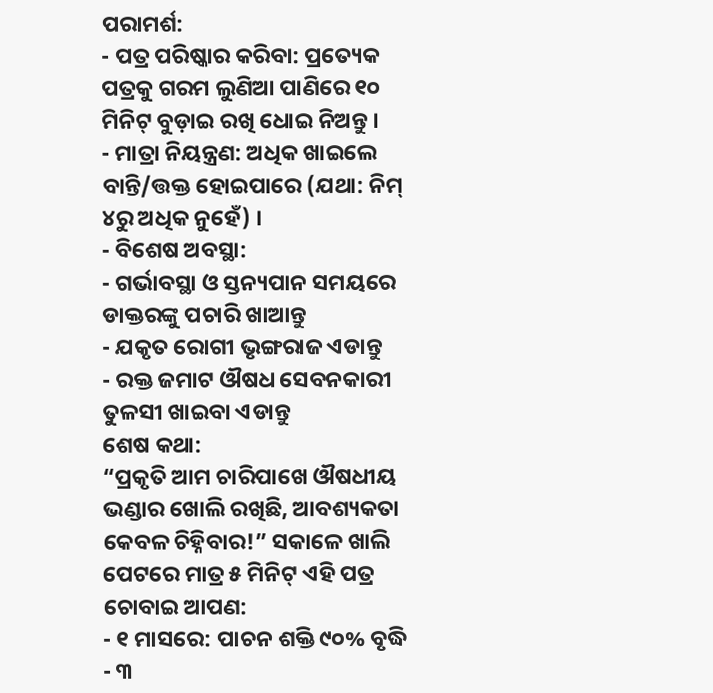ପରାମର୍ଶ:
- ପତ୍ର ପରିଷ୍କାର କରିବା: ପ୍ରତ୍ୟେକ ପତ୍ରକୁ ଗରମ ଲୁଣିଆ ପାଣିରେ ୧୦ ମିନିଟ୍ ବୁଡ଼ାଇ ରଖି ଧୋଇ ନିଅନ୍ତୁ ।
- ମାତ୍ରା ନିୟନ୍ତ୍ରଣ: ଅଧିକ ଖାଇଲେ ବାନ୍ତି/ତ୍ତକ୍ତ ହୋଇପାରେ (ଯଥା: ନିମ୍ ୪ରୁ ଅଧିକ ନୁହେଁ) ।
- ବିଶେଷ ଅବସ୍ଥା:
- ଗର୍ଭାବସ୍ଥା ଓ ସ୍ତନ୍ୟପାନ ସମୟରେ ଡାକ୍ତରଙ୍କୁ ପଚାରି ଖାଆନ୍ତୁ
- ଯକୃତ ରୋଗୀ ଭୃଙ୍ଗରାଜ ଏଡାନ୍ତୁ
- ରକ୍ତ ଜମାଟ ଔଷଧ ସେବନକାରୀ ତୁଳସୀ ଖାଇବା ଏଡାନ୍ତୁ
ଶେଷ କଥା:
“ପ୍ରକୃତି ଆମ ଚାରିପାଖେ ଔଷଧୀୟ ଭଣ୍ଡାର ଖୋଲି ରଖିଛି, ଆବଶ୍ୟକତା କେବଳ ଚିହ୍ନିବାର!” ସକାଳେ ଖାଲି ପେଟରେ ମାତ୍ର ୫ ମିନିଟ୍ ଏହି ପତ୍ର ଚୋବାଇ ଆପଣ:
- ୧ ମାସରେ: ପାଚନ ଶକ୍ତି ୯୦% ବୃଦ୍ଧି
- ୩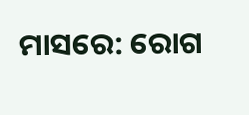ମାସରେ: ରୋଗ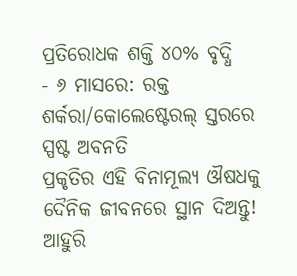ପ୍ରତିରୋଧକ ଶକ୍ତି ୪୦% ବୃଦ୍ଧି
- ୬ ମାସରେ: ରକ୍ତ ଶର୍କରା/କୋଲେଷ୍ଟେରଲ୍ ସ୍ତରରେ ସ୍ପଷ୍ଟ ଅବନତି
ପ୍ରକୃତିର ଏହି ବିନାମୂଲ୍ୟ ଔଷଧକୁ ଦୈନିକ ଜୀବନରେ ସ୍ଥାନ ଦିଅନ୍ତୁ!
ଆହୁରି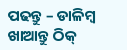ପଢନ୍ତୁ – ଡାଳିମ୍ବ ଖାଆନ୍ତୁ ଠିକ୍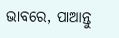ଭାବରେ, ପାଆନ୍ତୁ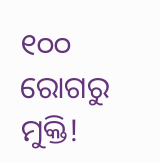୧୦୦ ରୋଗରୁ ମୁକ୍ତି!